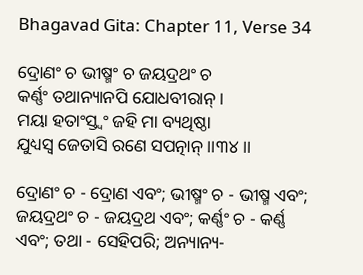Bhagavad Gita: Chapter 11, Verse 34

ଦ୍ରୋଣଂ ଚ ଭୀଷ୍ମଂ ଚ ଜୟଦ୍ରଥଂ ଚ
କର୍ଣ୍ଣଂ ତଥାନ୍ୟାନପି ଯୋଧବୀରାନ୍ ।
ମୟା ହତାଂସ୍ତ୍ୱଂ ଜହି ମା ବ୍ୟଥିଷ୍ଠା
ଯୁଧ୍ୟସ୍ୱ ଜେତାସି ରଣେ ସପତ୍ନାନ୍ ।।୩୪।।

ଦ୍ରୋଣଂ ଚ - ଦ୍ରୋଣ ଏବଂ; ଭୀଷ୍ମଂ ଚ - ଭୀଷ୍ମ ଏବଂ; ଜୟଦ୍ରଥଂ ଚ - ଜୟଦ୍ରଥ ଏବଂ; କର୍ଣ୍ଣଂ ଚ - କର୍ଣ୍ଣ ଏବଂ; ତଥା - ସେହିପରି; ଅନ୍ୟାନ୍ୟ-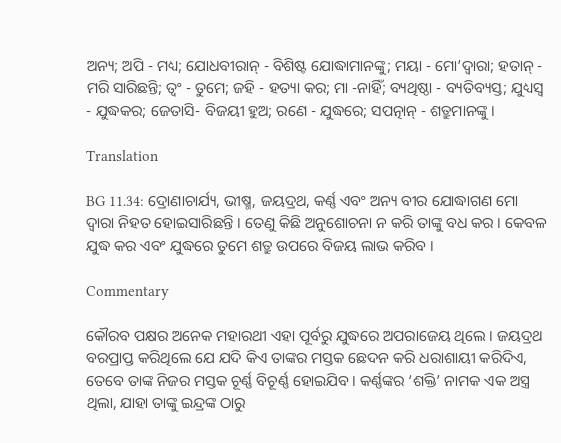ଅନ୍ୟ; ଅପି - ମଧ୍ୟ; ଯୋଧବୀରାନ୍ - ବିଶିଷ୍ଟ ଯୋଦ୍ଧାମାନଙ୍କୁ; ମୟା - ମୋ’ଦ୍ୱାରା; ହତାନ୍ - ମରି ସାରିଛନ୍ତି; ତ୍ୱଂ - ତୁମେ; ଜହି - ହତ୍ୟା କର; ମା -ନାହିଁ; ବ୍ୟଥିଷ୍ଠା - ବ୍ୟତିବ୍ୟସ୍ତ; ଯୁଧ୍ୟସ୍ୱ - ଯୁଦ୍ଧକର; ଜେତାସି- ବିଜୟୀ ହୁଅ; ରଣେ - ଯୁଦ୍ଧରେ; ସପତ୍ନାନ୍ - ଶତ୍ରୁମାନଙ୍କୁ ।

Translation

BG 11.34: ଦ୍ରୋଣାଚାର୍ଯ୍ୟ, ଭୀଷ୍ମ, ଜୟଦ୍ରଥ, କର୍ଣ୍ଣ ଏବଂ ଅନ୍ୟ ବୀର ଯୋଦ୍ଧାଗଣ ମୋ ଦ୍ୱାରା ନିହତ ହୋଇସାରିଛନ୍ତି । ତେଣୁ କିଛି ଅନୁଶୋଚନା ନ କରି ତାଙ୍କୁ ବଧ କର । କେବଳ ଯୁଦ୍ଧ କର ଏବଂ ଯୁଦ୍ଧରେ ତୁମେ ଶତ୍ରୁ ଉପରେ ବିଜୟ ଲାଭ କରିବ ।

Commentary

କୌରବ ପକ୍ଷର ଅନେକ ମହାରଥୀ ଏହା ପୂର୍ବରୁ ଯୁଦ୍ଧରେ ଅପରାଜେୟ ଥିଲେ । ଜୟଦ୍ରଥ ବରପ୍ରାପ୍ତ କରିଥିଲେ ଯେ ଯଦି କିଏ ତାଙ୍କର ମସ୍ତକ ଛେଦନ କରି ଧରାଶାୟୀ କରିଦିଏ, ତେବେ ତାଙ୍କ ନିଜର ମସ୍ତକ ଚୂର୍ଣ୍ଣ ବିଚୂର୍ଣ୍ଣ ହୋଇଯିବ । କର୍ଣ୍ଣଙ୍କର ‘ଶକ୍ତି’ ନାମକ ଏକ ଅସ୍ତ୍ର ଥିଲା, ଯାହା ତାଙ୍କୁ ଇନ୍ଦ୍ରଙ୍କ ଠାରୁ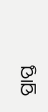ପ୍ରାପ୍ତ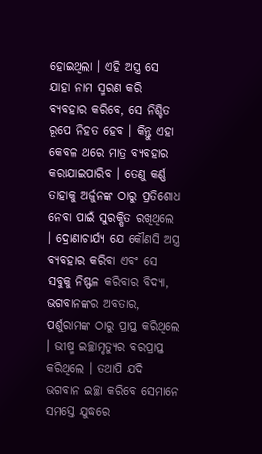ହୋଇଥିଲା । ଏହି ଅସ୍ତ୍ର ସେ ଯାହା ନାମ ସ୍ମରଣ କରି ବ୍ୟବହାର କରିବେ, ସେ ନିଶ୍ଚିତ ରୂପେ ନିହତ ହେବ । କିନ୍ତୁ ଏହା କେବଳ ଥରେ ମାତ୍ର ବ୍ୟବହାର କରାଯାଇପାରିବ । ତେଣୁ କର୍ଣ୍ଣ ତାହାକୁ ଅର୍ଜୁନଙ୍କ ଠାରୁ ପ୍ରତିଶୋଧ ନେବା ପାଇଁ ସୁରକ୍ଷିତ ରଖିଥିଲେ । ଦ୍ରୋଣାଚାର୍ଯ୍ୟ ଯେ କୌଣସି ଅସ୍ତ୍ର ବ୍ୟବହାର କରିବା ଏବଂ ସେ ସବୁକୁ ନିଷ୍ଫଳ କରିବାର ବିଦ୍ୟା, ଭଗବାନଙ୍କର ଅବତାର, ପର୍ଶୁରାମଙ୍କ ଠାରୁ ପ୍ରାପ୍ତ କରିଥିଲେ । ଭୀଷ୍ମ ଇଚ୍ଛାମୃତ୍ୟୁର ବରପ୍ରାପ୍ତ କରିଥିଲେ । ତଥାପି ଯଦି ଭଗବାନ ଇଚ୍ଛା କରିବେ ସେମାନେ ସମସ୍ତେ ଯୁଦ୍ଧରେ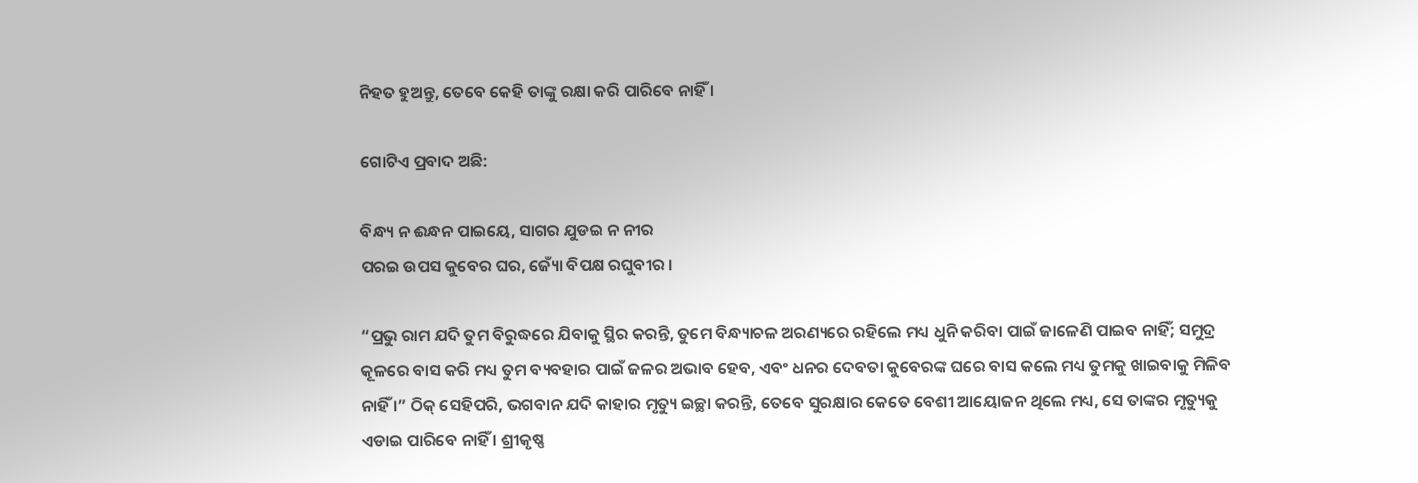ନିହତ ହୁଅନ୍ତୁ, ତେବେ କେହି ତାଙ୍କୁ ରକ୍ଷା କରି ପାରିବେ ନାହିଁ ।

ଗୋଟିଏ ପ୍ରବାଦ ଅଛି:

ବିନ୍ଧ୍ୟ ନ ଈନ୍ଧନ ପାଇୟେ, ସାଗର ଯୁଡଇ ନ ନୀର
ପରଇ ଉପସ କୁବେର ଘର, ଜ୍ୟୋଁ ବିପକ୍ଷ ରଘୁବୀର ।

“ପ୍ରଭୁ ରାମ ଯଦି ତୁମ ବିରୁଦ୍ଧରେ ଯିବାକୁ ସ୍ଥିର କରନ୍ତି, ତୁମେ ବିନ୍ଧ୍ୟାଚଳ ଅରଣ୍ୟରେ ରହିଲେ ମଧ୍ୟ ଧୁନି କରିବା ପାଇଁ ଜାଳେଣି ପାଇବ ନାହିଁ; ସମୁଦ୍ର କୂଳରେ ବାସ କରି ମଧ୍ୟ ତୁମ ବ୍ୟବହାର ପାଇଁ ଜଳର ଅଭାବ ହେବ, ଏବଂ ଧନର ଦେବତା କୁବେରଙ୍କ ଘରେ ବାସ କଲେ ମଧ୍ୟ ତୁମକୁ ଖାଇବାକୁ ମିଳିବ ନାହିଁ ।” ଠିକ୍ ସେହିପରି, ଭଗବାନ ଯଦି କାହାର ମୃତ୍ୟୁ ଇଚ୍ଛା କରନ୍ତି, ତେବେ ସୁରକ୍ଷାର କେତେ ବେଶୀ ଆୟୋଜନ ଥିଲେ ମଧ୍ୟ, ସେ ତାଙ୍କର ମୃତ୍ୟୁକୁ ଏଡାଇ ପାରିବେ ନାହିଁ । ଶ୍ରୀକୃଷ୍ଣ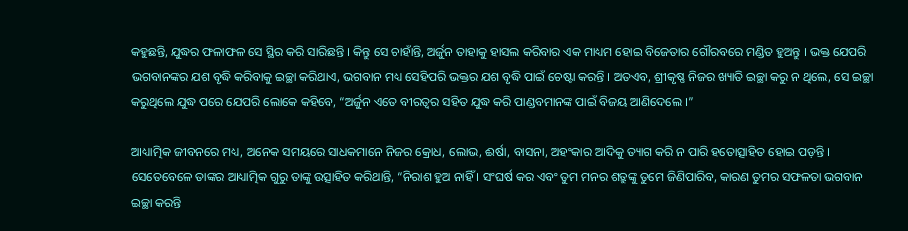କହୁଛନ୍ତି, ଯୁଦ୍ଧର ଫଳାଫଳ ସେ ସ୍ଥିର କରି ସାରିଛନ୍ତି । କିନ୍ତୁ ସେ ଚାହାଁନ୍ତି, ଅର୍ଜୁନ ତାହାକୁ ହାସଲ କରିବାର ଏକ ମାଧ୍ୟମ ହୋଇ ବିଜେତାର ଗୌରବରେ ମଣ୍ଡିତ ହୁଅନ୍ତୁ । ଭକ୍ତ ଯେପରି ଭଗବାନଙ୍କର ଯଶ ବୃଦ୍ଧି କରିବାକୁ ଇଚ୍ଛା କରିଥାଏ, ଭଗବାନ ମଧ୍ୟ ସେହିପରି ଭକ୍ତର ଯଶ ବୃଦ୍ଧି ପାଇଁ ଚେଷ୍ଟା କରନ୍ତି । ଅତଏବ, ଶ୍ରୀକୃଷ୍ଣ ନିଜର ଖ୍ୟାତି ଇଚ୍ଛା କରୁ ନ ଥିଲେ, ସେ ଇଚ୍ଛା କରୁଥିଲେ ଯୁଦ୍ଧ ପରେ ଯେପରି ଲୋକେ କହିବେ, “ଅର୍ଜୁନ ଏତେ ବୀରତ୍ୱର ସହିତ ଯୁଦ୍ଧ କରି ପାଣ୍ଡବମାନଙ୍କ ପାଇଁ ବିଜୟ ଆଣିଦେଲେ ।”

ଆଧ୍ୟାତ୍ମିକ ଜୀବନରେ ମଧ୍ୟ, ଅନେକ ସମୟରେ ସାଧକମାନେ ନିଜର କ୍ରୋଧ, ଲୋଭ, ଈର୍ଷା, ବାସନା, ଅହଂକାର ଆଦିକୁ ତ୍ୟାଗ କରି ନ ପାରି ହତୋତ୍ସାହିତ ହୋଇ ପଡ଼ନ୍ତି । ସେତେବେଳେ ତାଙ୍କର ଆଧ୍ୟାତ୍ମିକ ଗୁରୁ ତାଙ୍କୁ ଉତ୍ସାହିତ କରିଥାନ୍ତି, “ନିରାଶ ହୁଅ ନାହିଁ । ସଂଘର୍ଷ କର ଏବଂ ତୁମ ମନର ଶତ୍ରୁଙ୍କୁ ତୁମେ ଜିଣିପାରିବ, କାରଣ ତୁମର ସଫଳତା ଭଗବାନ ଇଚ୍ଛା କରନ୍ତି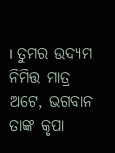। ତୁମର ଉଦ୍ୟମ ନିମିତ୍ତ ମାତ୍ର ଅଟେ, ଭଗବାନ ତାଙ୍କ କୃପା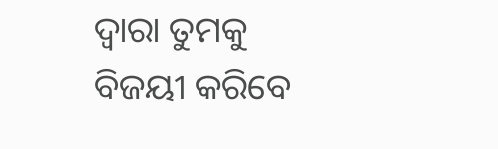ଦ୍ୱାରା ତୁମକୁ ବିଜୟୀ କରିବେ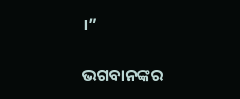।”

ଭଗବାନଙ୍କର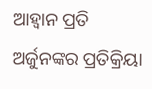ଆହ୍ୱାନ ପ୍ରତି ଅର୍ଜୁନଙ୍କର ପ୍ରତିକ୍ରିୟା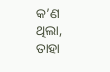କ’ଣ ଥିଲା, ତାହା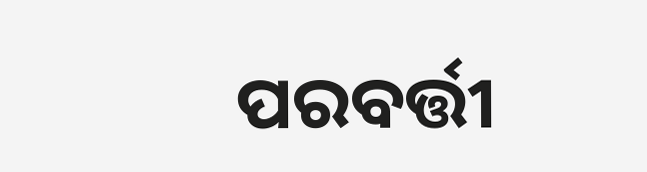ପରବର୍ତ୍ତୀ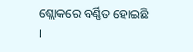ଶ୍ଲୋକରେ ବର୍ଣ୍ଣିତ ହୋଇଛି ।